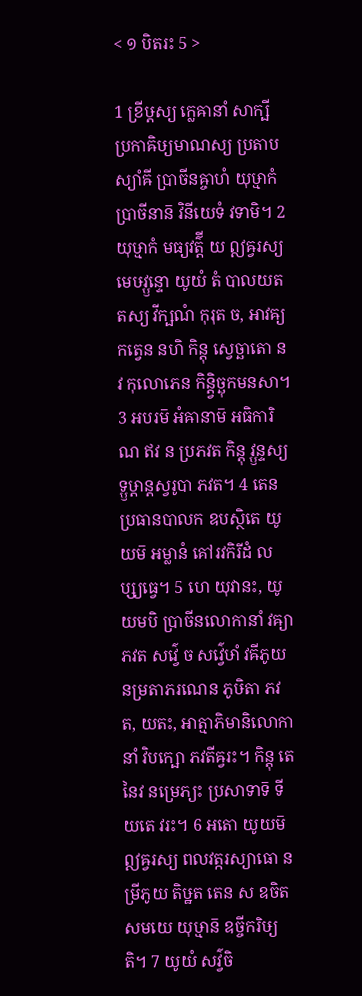< ១ បិតរះ 5 >

1 ខ្រីឞ្ដស្យ ក្លេឝានាំ សាក្ឞី ប្រកាឝិឞ្យមាណស្យ ប្រតាបស្យាំឝី ប្រាចីនឝ្ចាហំ យុឞ្មាកំ ប្រាចីនាន៑ វិនីយេទំ វទាមិ។ 2 យុឞ្មាកំ មធ្យវត៌្តី យ ឦឝ្វរស្យ មេឞវ្ឫន្ទោ យូយំ តំ បាលយត តស្យ វីក្ឞណំ កុរុត ច, អាវឝ្យកត្វេន នហិ កិន្តុ ស្វេច្ឆាតោ ន វ កុលោភេន កិន្ត្វិច្ឆុកមនសា។ 3 អបរម៑ អំឝានាម៑ អធិការិណ ឥវ ន ប្រភវត កិន្តុ វ្ឫន្ទស្យ ទ្ឫឞ្ដាន្តស្វរូបា ភវត។ 4 តេន ប្រធានបាលក ឧបស្ថិតេ យូយម៑ អម្លានំ គៅរវកិរីដំ លប្ស្យធ្វេ។ 5 ហេ យុវានះ, យូយមបិ ប្រាចីនលោកានាំ វឝ្យា ភវត សវ៌្វេ ច សវ៌្វេឞាំ វឝីភូយ នម្រតាភរណេន ភូឞិតា ភវត, យតះ, អាត្មាភិមានិលោកានាំ វិបក្ឞោ ភវតីឝ្វរះ។ កិន្តុ តេនៃវ នម្រេភ្យះ ប្រសាទាទ៑ ទីយតេ វរះ។ 6 អតោ យូយម៑ ឦឝ្វរស្យ ពលវត្ករស្យាធោ នម្រីភូយ តិឞ្ឋត តេន ស ឧចិតសមយេ យុឞ្មាន៑ ឧច្ចីករិឞ្យតិ។ 7 យូយំ សវ៌្វចិ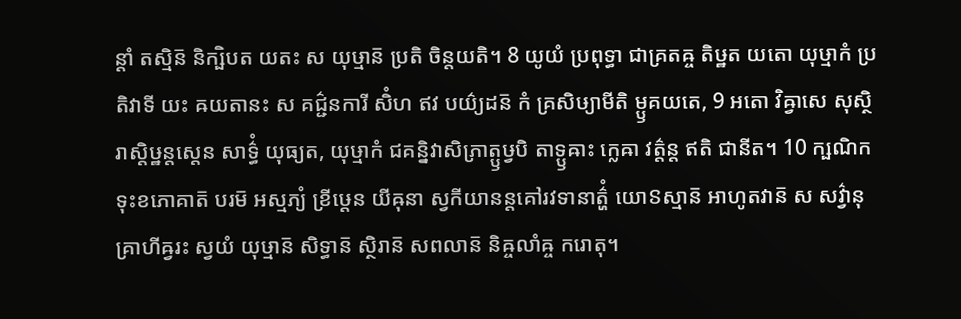ន្តាំ តស្មិន៑ និក្ឞិបត យតះ ស យុឞ្មាន៑ ប្រតិ ចិន្តយតិ។ 8 យូយំ ប្រពុទ្ធា ជាគ្រតឝ្ច តិឞ្ឋត យតោ យុឞ្មាកំ ប្រតិវាទី យះ ឝយតានះ ស គជ៌្ជនការី សិំហ ឥវ បយ៌្យដន៑ កំ គ្រសិឞ្យាមីតិ ម្ឫគយតេ, 9 អតោ វិឝ្វាសេ សុស្ថិរាស្តិឞ្ឋន្តស្តេន សាទ៌្ធំ យុធ្យត, យុឞ្មាកំ ជគន្និវាសិភ្រាត្ឫឞ្វបិ តាទ្ឫឝាះ ក្លេឝា វត៌្តន្ត ឥតិ ជានីត។ 10 ក្ឞណិកទុះខភោគាត៑ បរម៑ អស្មភ្យំ ខ្រីឞ្ដេន យីឝុនា ស្វកីយានន្តគៅរវទានាត៌្ហំ យោៜស្មាន៑ អាហូតវាន៑ ស សវ៌្វានុគ្រាហីឝ្វរះ ស្វយំ យុឞ្មាន៑ សិទ្ធាន៑ ស្ថិរាន៑ សពលាន៑ និឝ្ចលាំឝ្ច ករោតុ។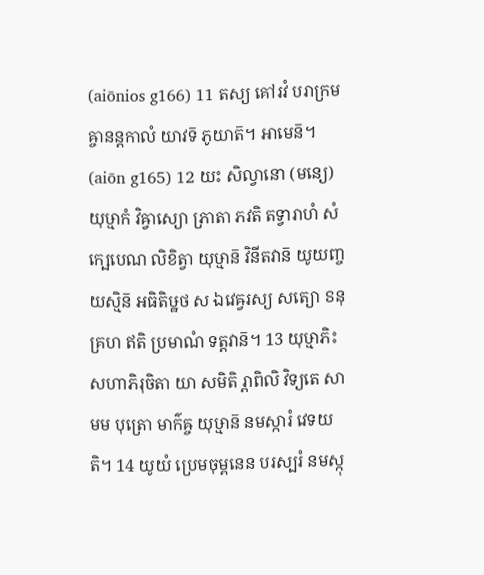(aiōnios g166) 11 តស្យ គៅរវំ បរាក្រមឝ្ចានន្តកាលំ យាវទ៑ ភូយាត៑។ អាមេន៑។ (aiōn g165) 12 យះ សិល្វានោ (មន្យេ) យុឞ្មាកំ វិឝ្វាស្យោ ភ្រាតា ភវតិ តទ្វារាហំ សំក្ឞេបេណ លិខិត្វា យុឞ្មាន៑ វិនីតវាន៑ យូយញ្ច យស្មិន៑ អធិតិឞ្ឋថ ស ឯវេឝ្វរស្យ សត្យោ ៜនុគ្រហ ឥតិ ប្រមាណំ ទត្តវាន៑។ 13 យុឞ្មាភិះ សហាភិរុចិតា យា សមិតិ រ្ពាពិលិ វិទ្យតេ សា មម បុត្រោ មាក៌ឝ្ច យុឞ្មាន៑ នមស្ការំ វេទយតិ។ 14 យូយំ ប្រេមចុម្ពនេន បរស្បរំ នមស្កុ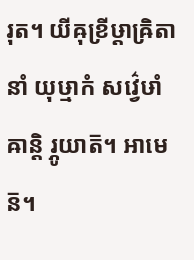រុត។ យីឝុខ្រីឞ្ដាឝ្រិតានាំ យុឞ្មាកំ សវ៌្វេឞាំ ឝាន្តិ រ្ភូយាត៑។ អាមេន៑។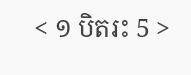< ១ បិតរះ 5 >